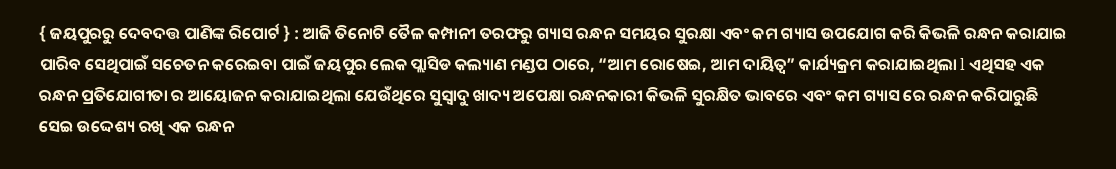{ ଜୟପୁରରୁ ଦେବଦତ୍ତ ପାଣିଙ୍କ ରିପୋର୍ଟ } : ଆଜି ତିନୋଟି ତୈଳ କମ୍ପାନୀ ତରଫରୁ ଗ୍ୟାସ ରନ୍ଧନ ସମୟର ସୁରକ୍ଷା ଏବଂ କମ ଗ୍ୟାସ ଉପଯୋଗ କରି କିଭଳି ରନ୍ଧନ କରାଯାଇ ପାରିବ ସେଥିପାଇଁ ସଚେତନ କରେଇବା ପାଇଁ ଜୟପୁର ଲେକ ପ୍ଲାସିଡ କଲ୍ୟାଣ ମଣ୍ଡପ ଠାରେ, “ଆମ ରୋଷେଇ, ଆମ ଦାୟିତ୍ୱ” କାର୍ଯ୍ୟକ୍ରମ କରାଯାଇଥିଲା l ଏଥିସହ ଏକ ରନ୍ଧନ ପ୍ରତିଯୋଗୀତା ର ଆୟୋଜନ କରାଯାଇଥିଲା ଯେଉଁଥିରେ ସୁସ୍ୱାଦୁ ଖାଦ୍ୟ ଅପେକ୍ଷା ରନ୍ଧନକାରୀ କିଭଳି ସୁରକ୍ଷିତ ଭାବରେ ଏବଂ କମ ଗ୍ୟାସ ରେ ରନ୍ଧନ କରିପାରୁଛି ସେଇ ଉଦ୍ଦେଶ୍ୟ ରଖି ଏକ ରନ୍ଧନ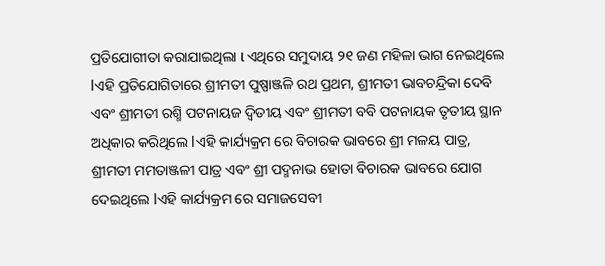ପ୍ରତିଯୋଗୀତା କରାଯାଇଥିଲା l ଏଥିରେ ସମୁଦାୟ ୨୧ ଜଣ ମହିଳା ଭାଗ ନେଇଥିଲେ lଏହି ପ୍ରତିଯୋଗିତାରେ ଶ୍ରୀମତୀ ପୁଷ୍ପାଞ୍ଜଳି ରଥ ପ୍ରଥମ, ଶ୍ରୀମତୀ ଭାବଚନ୍ଦ୍ରିକା ଦେବି ଏବଂ ଶ୍ରୀମତୀ ରଶ୍ମି ପଟନାୟଜ ଦ୍ଵିତୀୟ ଏବଂ ଶ୍ରୀମତୀ ବବି ପଟନାୟକ ତୃତୀୟ ସ୍ଥାନ ଅଧିକାର କରିଥିଲେ lଏହି କାର୍ଯ୍ୟକ୍ରମ ରେ ବିଚାରକ ଭାବରେ ଶ୍ରୀ ମଳୟ ପାତ୍ର, ଶ୍ରୀମତୀ ମମତାଞ୍ଜଳୀ ପାତ୍ର ଏବଂ ଶ୍ରୀ ପଦ୍ମନାଭ ହୋତା ବିଚାରକ ଭାବରେ ଯୋଗ ଦେଇଥିଲେ lଏହି କାର୍ଯ୍ୟକ୍ରମ ରେ ସମାଜସେବୀ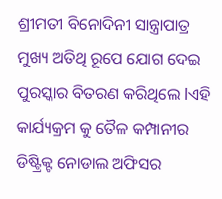ଶ୍ରୀମତୀ ବିନୋଦିନୀ ସାନ୍ତ୍ରାପାତ୍ର ମୁଖ୍ୟ ଅତିଥି ରୂପେ ଯୋଗ ଦେଇ ପୁରସ୍କାର ବିତରଣ କରିଥିଲେ lଏହି କାର୍ଯ୍ୟକ୍ରମ କୁ ତୈଳ କମ୍ପାନୀର ଡିଷ୍ଟ୍ରିକ୍ଟ ନୋଡାଲ ଅଫିସର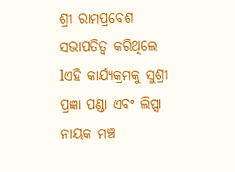ଶ୍ରୀ ରାମପ୍ରବେଶ ସଭାପତିତ୍ୱ କରିଥିଲେ lଏହି କାର୍ଯ୍ୟକ୍ରମକୁ ସୁଶ୍ରୀ ପ୍ରଜ୍ଞା ପଣ୍ଡା ଏବଂ ଲିପ୍ସା ନାୟକ ମଞ୍ଚ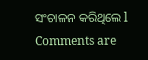ସଂଚାଳନ କରିଥିଲେ l
Comments are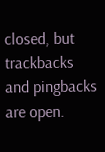closed, but trackbacks and pingbacks are open.